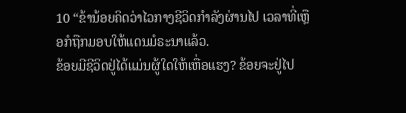10 “ຂ້ານ້ອຍຄິດວ່າໄວກາງຊີວິດກຳລັງຜ່ານໄປ ເວລາທີ່ເຫຼືອກໍຖືກມອບໃຫ້ແດນມໍຣະນາແລ້ວ.
ຂ້ອຍມີຊີວິດຢູ່ໄດ້ແມ່ນຜູ້ໃດໃຫ້ເຫື່ອແຮງ? ຂ້ອຍຈະຢູ່ໄປ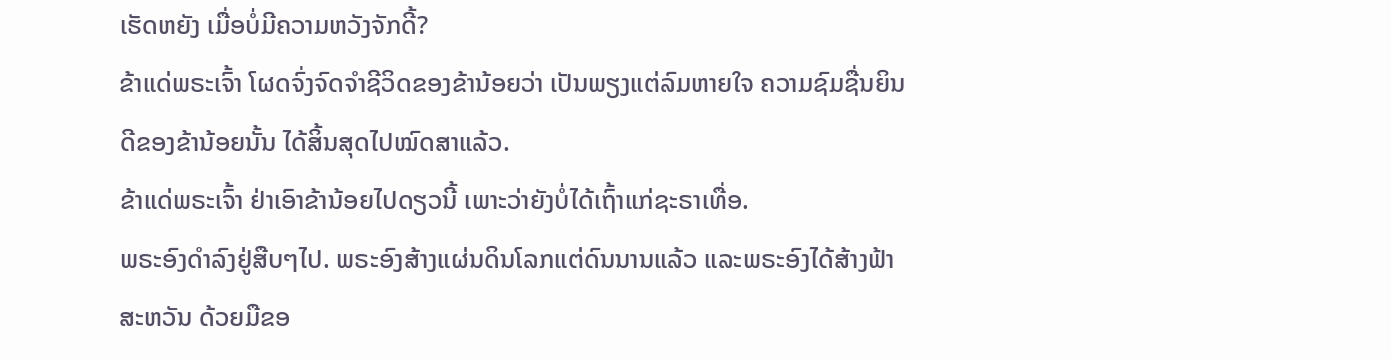ເຮັດຫຍັງ ເມື່ອບໍ່ມີຄວາມຫວັງຈັກດີ້?
ຂ້າແດ່ພຣະເຈົ້າ ໂຜດຈົ່ງຈົດຈຳຊີວິດຂອງຂ້ານ້ອຍວ່າ ເປັນພຽງແຕ່ລົມຫາຍໃຈ ຄວາມຊົມຊື່ນຍິນດີຂອງຂ້ານ້ອຍນັ້ນ ໄດ້ສິ້ນສຸດໄປໝົດສາແລ້ວ.
ຂ້າແດ່ພຣະເຈົ້າ ຢ່າເອົາຂ້ານ້ອຍໄປດຽວນີ້ ເພາະວ່າຍັງບໍ່ໄດ້ເຖົ້າແກ່ຊະຣາເທື່ອ.
ພຣະອົງດຳລົງຢູ່ສືບໆໄປ. ພຣະອົງສ້າງແຜ່ນດິນໂລກແຕ່ດົນນານແລ້ວ ແລະພຣະອົງໄດ້ສ້າງຟ້າສະຫວັນ ດ້ວຍມືຂອ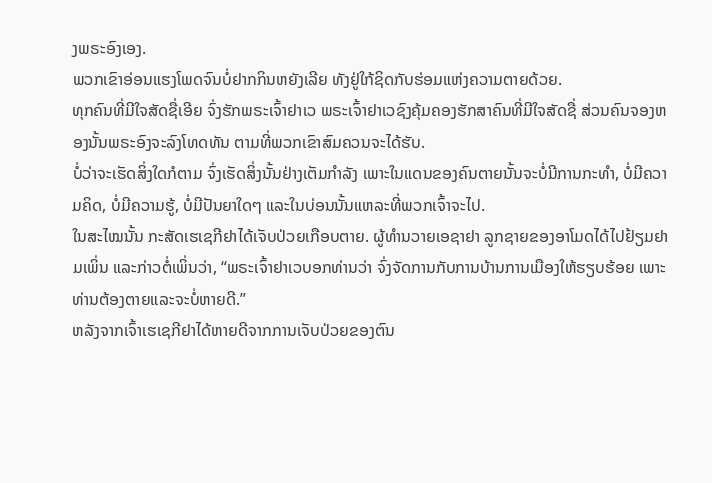ງພຣະອົງເອງ.
ພວກເຂົາອ່ອນແຮງໂພດຈົນບໍ່ຢາກກິນຫຍັງເລີຍ ທັງຢູ່ໃກ້ຊິດກັບຮ່ອມແຫ່ງຄວາມຕາຍດ້ວຍ.
ທຸກຄົນທີ່ມີໃຈສັດຊື່ເອີຍ ຈົ່ງຮັກພຣະເຈົ້າຢາເວ ພຣະເຈົ້າຢາເວຊົງຄຸ້ມຄອງຮັກສາຄົນທີ່ມີໃຈສັດຊື່ ສ່ວນຄົນຈອງຫອງນັ້ນພຣະອົງຈະລົງໂທດທັນ ຕາມທີ່ພວກເຂົາສົມຄວນຈະໄດ້ຮັບ.
ບໍ່ວ່າຈະເຮັດສິ່ງໃດກໍຕາມ ຈົ່ງເຮັດສິ່ງນັ້ນຢ່າງເຕັມກຳລັງ ເພາະໃນແດນຂອງຄົນຕາຍນັ້ນຈະບໍ່ມີການກະທຳ, ບໍ່ມີຄວາມຄິດ, ບໍ່ມີຄວາມຮູ້, ບໍ່ມີປັນຍາໃດໆ ແລະໃນບ່ອນນັ້ນແຫລະທີ່ພວກເຈົ້າຈະໄປ.
ໃນສະໄໝນັ້ນ ກະສັດເຮເຊກີຢາໄດ້ເຈັບປ່ວຍເກືອບຕາຍ. ຜູ້ທຳນວາຍເອຊາຢາ ລູກຊາຍຂອງອາໂມດໄດ້ໄປຢ້ຽມຢາມເພິ່ນ ແລະກ່າວຕໍ່ເພິ່ນວ່າ, “ພຣະເຈົ້າຢາເວບອກທ່ານວ່າ ຈົ່ງຈັດການກັບການບ້ານການເມືອງໃຫ້ຮຽບຮ້ອຍ ເພາະທ່ານຕ້ອງຕາຍແລະຈະບໍ່ຫາຍດີ.”
ຫລັງຈາກເຈົ້າເຮເຊກີຢາໄດ້ຫາຍດີຈາກການເຈັບປ່ວຍຂອງຕົນ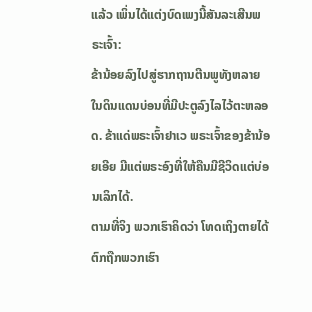ແລ້ວ ເພິ່ນໄດ້ແຕ່ງບົດເພງນີ້ສັນລະເສີນພຣະເຈົ້າ:
ຂ້ານ້ອຍລົງໄປສູ່ຮາກຖານຕີນພູທັງຫລາຍ ໃນດິນແດນບ່ອນທີ່ມີປະຕູລົງໄລໄວ້ຕະຫລອດ. ຂ້າແດ່ພຣະເຈົ້າຢາເວ ພຣະເຈົ້າຂອງຂ້ານ້ອຍເອີຍ ມີແຕ່ພຣະອົງທີ່ໃຫ້ຄືນມີຊີວິດແຕ່ບ່ອນເລິກໄດ້.
ຕາມທີ່ຈິງ ພວກເຮົາຄິດວ່າ ໂທດເຖິງຕາຍໄດ້ຕົກຖືກພວກເຮົາ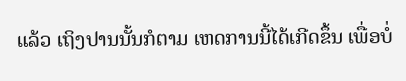ແລ້ວ ເຖິງປານນັ້ນກໍຕາມ ເຫດການນີ້ໄດ້ເກີດຂຶ້ນ ເພື່ອບໍ່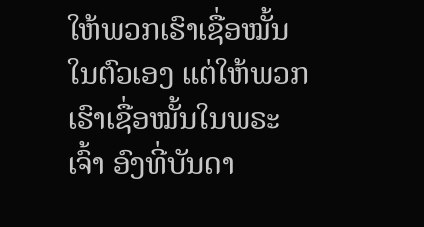ໃຫ້ພວກເຮົາເຊື່ອໝັ້ນໃນຕົວເອງ ແຕ່ໃຫ້ພວກເຮົາເຊື່ອໝັ້ນໃນພຣະເຈົ້າ ອົງທີ່ບັນດາ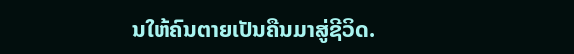ນໃຫ້ຄົນຕາຍເປັນຄືນມາສູ່ຊີວິດ.